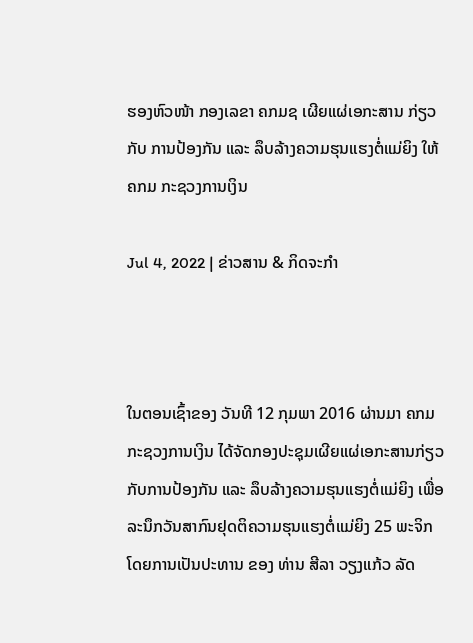ຮອງຫົວໜ້າ ກອງເລຂາ ຄກມຊ ເຜີຍແຜ່ເອກະສານ ກ່ຽວກັບ ການປ້ອງກັນ ແລະ ລຶບລ້າງຄວາມຮຸນແຮງຕໍ່ແມ່ຍິງ ໃຫ້ ຄກມ ກະຊວງການເງິນ

Jul 4, 2022 | ຂ່າວສານ & ກິດຈະກຳ



ໃນຕອນເຊົ້າຂອງ ວັນທີ 12 ກຸມພາ 2016 ຜ່ານມາ ຄກມ ກະຊວງການເງິນ ໄດ້ຈັດກອງປະຊຸມເຜີຍແຜ່ເອກະສານກ່ຽວກັບການປ້ອງກັນ ແລະ ລຶບລ້າງຄວາມຮຸນແຮງຕໍ່ແມ່ຍິງ ເພື່ອລະນຶກວັນສາກົນຢຸດຕິຄວາມຮຸນແຮງຕໍ່ແມ່ຍິງ 25 ພະຈິກ ໂດຍການເປັນປະທານ ຂອງ ທ່ານ ສີລາ ວຽງແກ້ວ ລັດ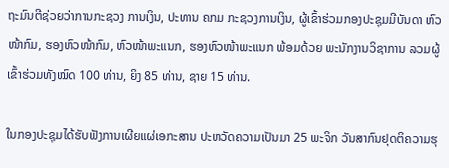ຖະມົນຕີຊ່ວຍວ່າການກະຊວງ ການເງິນ, ປະທານ ຄກມ ກະຊວງການເງິນ, ຜູ້ເຂົ້າຮ່ວມກອງປະຊຸມມີບັນດາ ຫົວໜ້າກົມ, ຮອງຫົວໜ້າກົມ, ຫົວໜ້າພະແນກ, ຮອງຫົວໜ້າພະແນກ ພ້ອມດ້ວຍ ພະນັກງານວິຊາການ ລວມຜູ້ເຂົ້າຮ່ວມທັງໝົດ 100 ທ່ານ, ຍິງ 85 ທ່ານ, ຊາຍ 15 ທ່ານ.

ໃນກອງປະຊຸມໄດ້ຮັບຟັງການເຜີຍແຜ່ເອກະສານ ປະຫວັດຄວາມເປັນມາ 25 ພະຈິກ ວັນສາກົນຢຸດຕິຄວາມຮຸ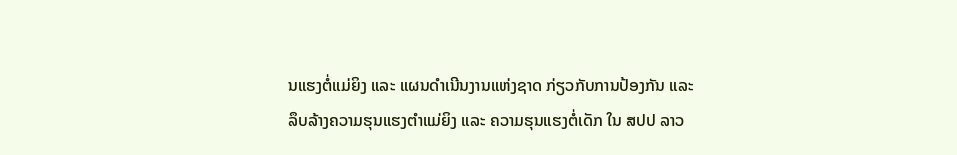ນແຮງຕໍ່ແມ່ຍິງ ແລະ ແຜນດໍາເນີນງານແຫ່ງຊາດ ກ່ຽວກັບການປ້ອງກັນ ແລະ ລຶບລ້າງຄວາມຮຸນແຮງຕໍາແມ່ຍິງ ແລະ ຄວາມຮຸນແຮງຕໍ່ເດັກ ໃນ ສປປ ລາວ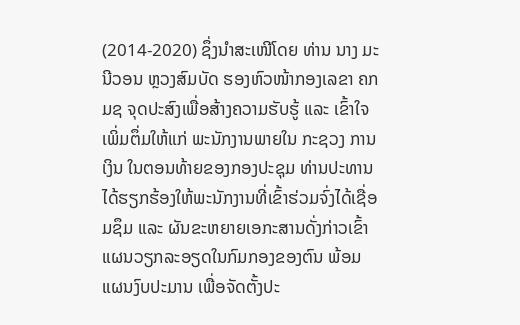(2014-2020) ຊຶ່ງນໍາສະເໜີໂດຍ ທ່ານ ນາງ ມະນີວອນ ຫຼວງສົມບັດ ຮອງຫົວໜ້າກອງເລຂາ ຄກມຊ ຈຸດປະສົງເພື່ອສ້າງຄວາມຮັບຮູ້ ແລະ ເຂົ້າໃຈເພິ່ມຕຶ່ມໃຫ້ແກ່ ພະນັກງານພາຍໃນ ກະຊວງ ການເງິນ ໃນຕອນທ້າຍຂອງກອງປະຊຸມ ທ່ານປະທານໄດ້ຮຽກຮ້ອງໃຫ້ພະນັກງານທີ່ເຂົ້າຮ່ວມຈົ່ງໄດ້ເຊື່ອມຊຶມ ແລະ ຜັນຂະຫຍາຍເອກະສານດັ່ງກ່າວເຂົ້າແຜນວຽກລະອຽດໃນກົມກອງຂອງຕົນ ພ້ອມແຜນງົບປະມານ ເພື່ອຈັດຕັ້ງປະ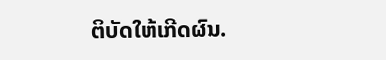ຕິບັດໃຫ້ເກີດຜົນ.